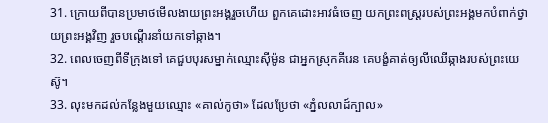31. ក្រោយពីបានប្រមាថមើលងាយព្រះអង្គរួចហើយ ពួកគេដោះអាវធំចេញ យកព្រះពស្ដ្ររបស់ព្រះអង្គមកបំពាក់ថ្វាយព្រះអង្គវិញ រួចបណ្ដើរនាំយកទៅឆ្កាង។
32. ពេលចេញពីទីក្រុងទៅ គេជួបបុរសម្នាក់ឈ្មោះស៊ីម៉ូន ជាអ្នកស្រុកគីរេន គេបង្ខំគាត់ឲ្យលីឈើឆ្កាងរបស់ព្រះយេស៊ូ។
33. លុះមកដល់កន្លែងមួយឈ្មោះ «គាល់កូថា» ដែលប្រែថា «ភ្នំលលាដ៍ក្បាល»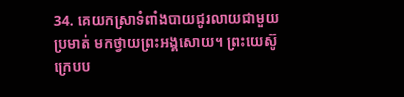34. គេយកស្រាទំពាំងបាយជូរលាយជាមួយប្រមាត់ មកថ្វាយព្រះអង្គសោយ។ ព្រះយេស៊ូក្រេបប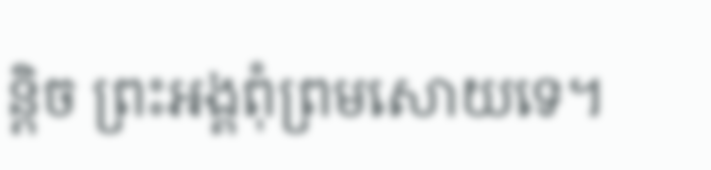ន្ដិច ព្រះអង្គពុំព្រមសោយទេ។